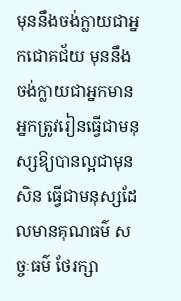មុននឹងចង់ក្លាយជាអ្នកជោគជ័យ មុននឹងចង់ក្លាយជាអ្នកមាន អ្នកត្រូវរៀនធ្វើជាមនុស្សឱ្យបានល្អជាមុនសិន ធ្វើជាមនុស្សដែលមានគុណធម៌ សច្ចៈធម៌ ថែរក្សា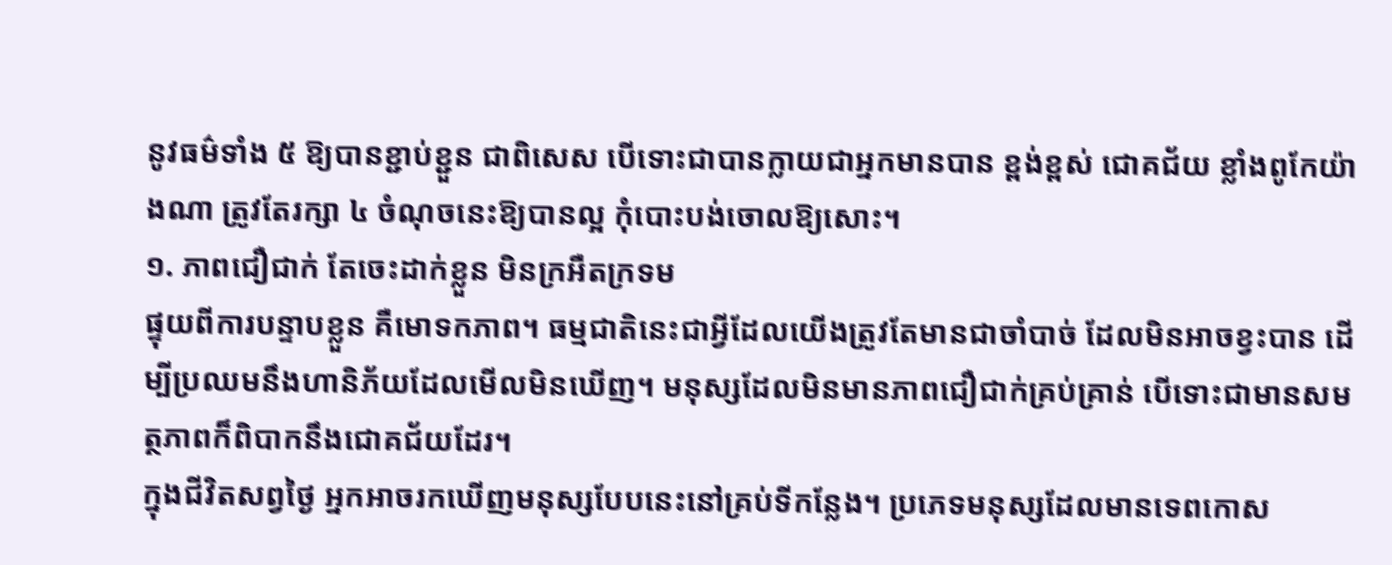នូវធម៌ទាំង ៥ ឱ្យបានខ្ជាប់ខ្ជួន ជាពិសេស បើទោះជាបានក្លាយជាអ្នកមានបាន ខ្ពង់ខ្ពស់ ជោគជ័យ ខ្លាំងពូកែយ៉ាងណា ត្រូវតែរក្សា ៤ ចំណុចនេះឱ្យបានល្អ កុំបោះបង់ចោលឱ្យសោះ។
១. ភាពជឿជាក់ តែចេះដាក់ខ្លួន មិនក្រអឺតក្រទម
ផ្ទុយពីការបន្ទាបខ្លួន គឺមោទកភាព។ ធម្មជាតិនេះជាអ្វីដែលយើងត្រូវតែមានជាចាំបាច់ ដែលមិនអាចខ្វះបាន ដើម្បីប្រឈមនឹងហានិភ័យដែលមើលមិនឃើញ។ មនុស្សដែលមិនមានភាពជឿជាក់គ្រប់គ្រាន់ បើទោះជាមានសមត្ថភាពក៏ពិបាកនឹងជោគជ័យដែរ។
ក្នុងជីវិតសព្វថ្ងៃ អ្នកអាចរកឃើញមនុស្សបែបនេះនៅគ្រប់ទីកន្លែង។ ប្រភេទមនុស្សដែលមានទេពកោស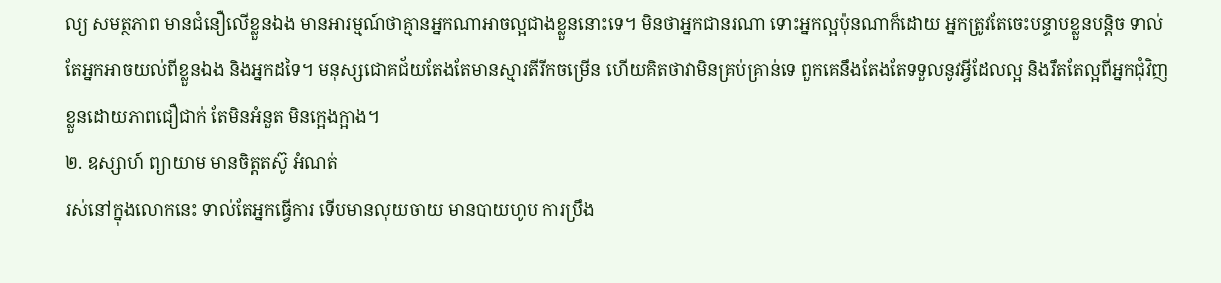ល្យ សមត្ថភាព មានជំនឿលើខ្លួនឯង មានអារម្មណ៍ថាគ្មានអ្នកណាអាចល្អជាងខ្លួននោះទេ។ មិនថាអ្នកជានរណា ទោះអ្នកល្អប៉ុនណាក៏ដោយ អ្នកត្រូវតែចេះបន្ទាបខ្លួនបន្តិច ទាល់តែអ្នកអាចយល់ពីខ្លួនឯង និងអ្នកដទៃ។ មនុស្សជោគជ័យតែងតែមានស្មារតីរីកចម្រើន ហើយគិតថាវាមិនគ្រប់គ្រាន់ទេ ពួកគេនឹងតែងតែទទួលនូវអ្វីដែលល្អ និងរឹតតែល្អពីអ្នកជុំវិញខ្លួនដោយភាពជឿជាក់ តែមិនអំនួត មិនក្អេងក្អាង។
២. ឧស្សាហ៍ ព្យាយាម មានចិត្តតស៊ូ អំណត់
រស់នៅក្នុងលោកនេះ ទាល់តែអ្នកធ្វើការ ទើបមានលុយចាយ មានបាយហូប ការប្រឹង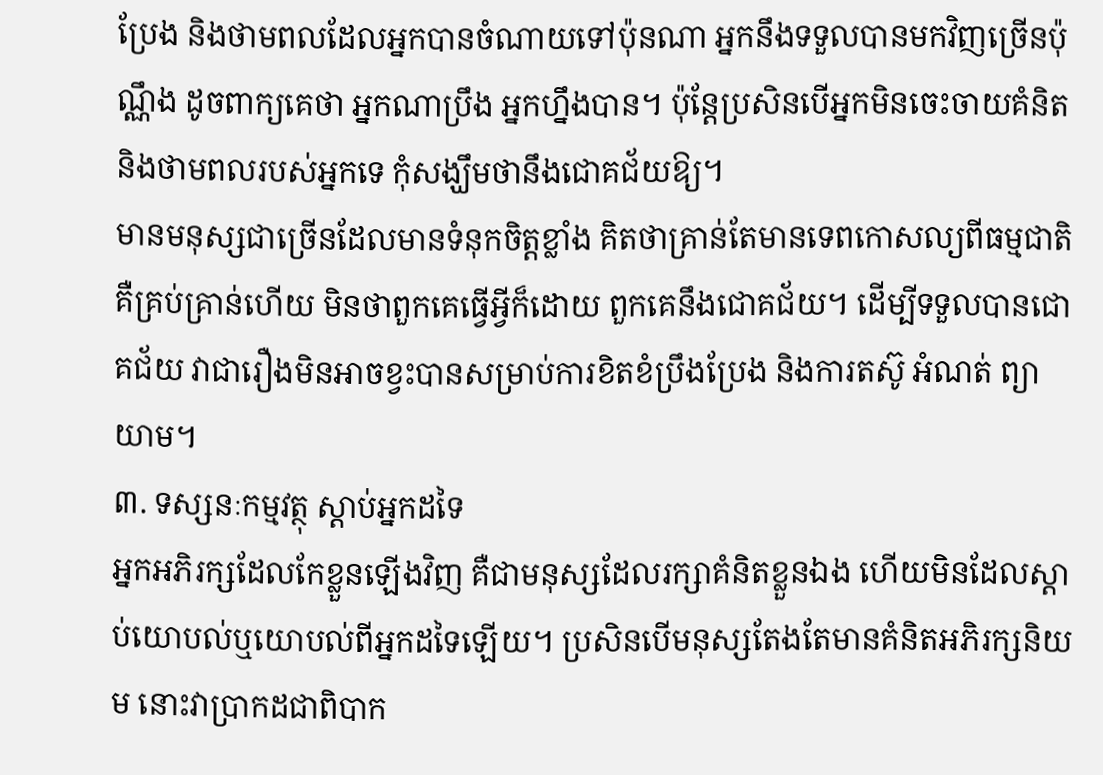ប្រែង និងថាមពលដែលអ្នកបានចំណាយទៅប៉ុនណា អ្នកនឹងទទួលបានមកវិញច្រើនប៉ុណ្ណឹង ដូចពាក្យគេថា អ្នកណាប្រឹង អ្នកហ្នឹងបាន។ ប៉ុន្តែប្រសិនបើអ្នកមិនចេះចាយគំនិត និងថាមពលរបស់អ្នកទេ កុំសង្ឃឹមថានឹងជោគជ័យឱ្យ។
មានមនុស្សជាច្រើនដែលមានទំនុកចិត្តខ្លាំង គិតថាគ្រាន់តែមានទេពកោសល្យពីធម្មជាតិ គឺគ្រប់គ្រាន់ហើយ មិនថាពួកគេធ្វើអ្វីក៏ដោយ ពួកគេនឹងជោគជ័យ។ ដើម្បីទទួលបានជោគជ័យ វាជារឿងមិនអាចខ្វះបានសម្រាប់ការខិតខំប្រឹងប្រែង និងការតស៊ូ អំណត់ ព្យាយាម។
៣. ទស្សនៈកម្មវត្ថុ ស្តាប់អ្នកដទៃ
អ្នកអភិរក្សដែលកែខ្លួនឡើងវិញ គឺជាមនុស្សដែលរក្សាគំនិតខ្លួនឯង ហើយមិនដែលស្តាប់យោបល់ឬយោបល់ពីអ្នកដទៃឡើយ។ ប្រសិនបើមនុស្សតែងតែមានគំនិតអភិរក្សនិយម នោះវាប្រាកដជាពិបាក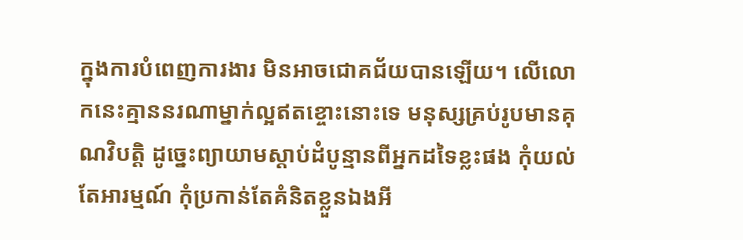ក្នុងការបំពេញការងារ មិនអាចជោគជ័យបានឡើយ។ លើលោកនេះគ្មាននរណាម្នាក់ល្អឥតខ្ចោះនោះទេ មនុស្សគ្រប់រូបមានគុណវិបត្តិ ដូច្នេះព្យាយាមស្តាប់ដំបូន្មានពីអ្នកដទៃខ្លះផង កុំយល់តែអារម្មណ៍ កុំប្រកាន់តែគំនិតខ្លួនឯងអី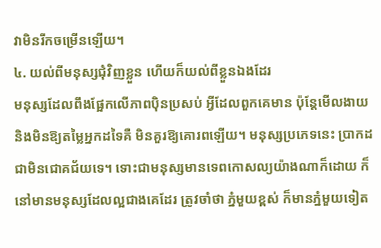វាមិនរីកចម្រើនឡើយ។
៤. យល់ពីមនុស្សជុំវិញខ្លួន ហើយក៏យល់ពីខ្លួនឯងដែរ
មនុស្សដែលពឹងផ្អែកលើភាពប៉ិនប្រសប់ អ្វីដែលពួកគេមាន ប៉ុន្តែមើលងាយ និងមិនឱ្យតម្លៃអ្នកដទៃគឺ មិនគួរឱ្យគោរពឡើយ។ មនុស្សប្រភេទនេះ ប្រាកដជាមិនជោគជ័យទេ។ ទោះជាមនុស្សមានទេពកោសល្យយ៉ាងណាក៏ដោយ ក៏នៅមានមនុស្សដែលល្អជាងគេដែរ ត្រូវចាំថា ភ្នំមួយខ្ពស់ ក៏មានភ្នំមួយទៀត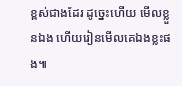ខ្ពស់ជាងដែរ ដូច្នេះហើយ មើលខ្លួនឯង ហើយរៀនមើលគេឯងខ្លះផង៕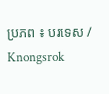ប្រភព ៖ បរទេស / Knongsrok